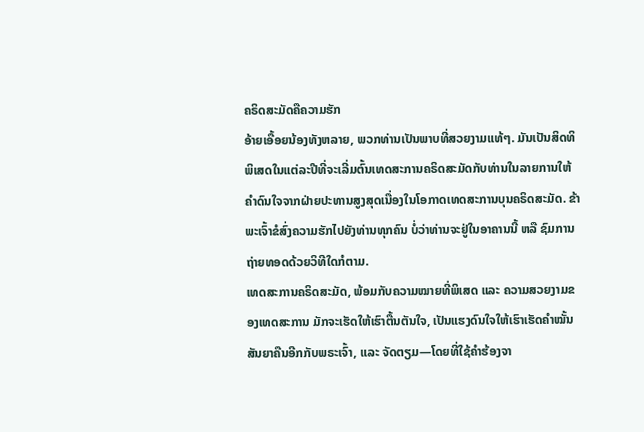ຄຣິດສະມັດຄືຄວາມຮັກ
ອ້າຍເອື້ອຍນ້ອງທັງຫລາຍ, ພວກທ່ານເປັນພາບທີ່ສວຍງາມແທ້ໆ. ມັນເປັນສິດທິພິເສດໃນແຕ່ລະປີທີ່ຈະເລີ່ມຕົ້ນເທດສະການຄຣິດສະມັດກັບທ່ານໃນລາຍການໃຫ້ຄຳດົນໃຈຈາກຝ່າຍປະທານສູງສຸດເນື່ອງໃນໂອກາດເທດສະການບຸນຄຣິດສະມັດ. ຂ້າພະເຈົ້າຂໍສົ່ງຄວາມຮັກໄປຍັງທ່ານທຸກຄົນ ບໍ່ວ່າທ່ານຈະຢູ່ໃນອາຄານນີ້ ຫລື ຊົມການຖ່າຍທອດດ້ວຍວິທີໃດກໍຕາມ.
ເທດສະການຄຣິດສະມັດ, ພ້ອມກັບຄວາມໝາຍທີ່ພິເສດ ແລະ ຄວາມສວຍງາມຂອງເທດສະການ ມັກຈະເຮັດໃຫ້ເຮົາຕື້ນຕັນໃຈ, ເປັນແຮງດົນໃຈໃຫ້ເຮົາເຮັດຄຳໝັ້ນສັນຍາຄືນອີກກັບພຣະເຈົ້າ, ແລະ ຈັດຕຽມ—ໂດຍທີ່ໃຊ້ຄຳຮ້ອງຈາ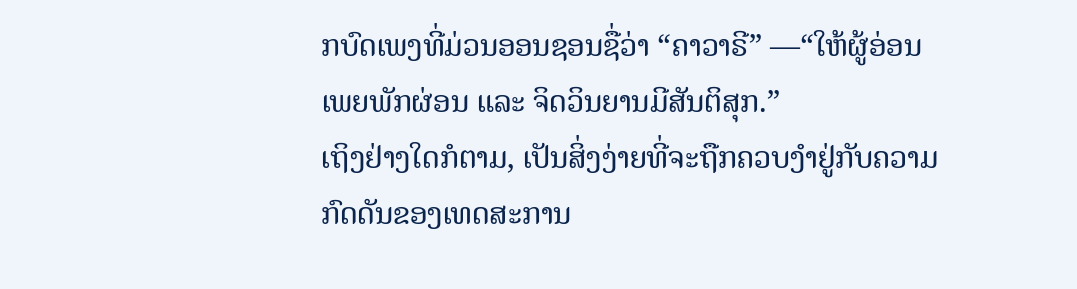ກບົດເພງທີ່ມ່ວນອອນຊອນຊື່ວ່າ “ຄາວາຣີ” —“ໃຫ້ຜູ້ອ່ອນເພຍພັກຜ່ອນ ແລະ ຈິດວິນຍານມີສັນຕິສຸກ.”
ເຖິງຢ່າງໃດກໍຕາມ, ເປັນສິ່ງງ່າຍທີ່ຈະຖືກຄວບງຳຢູ່ກັບຄວາມກົດດັນຂອງເທດສະການ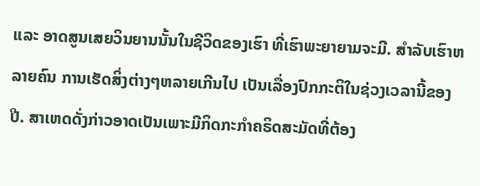ແລະ ອາດສູນເສຍວິນຍານນັ້ນໃນຊີວິດຂອງເຮົາ ທີ່ເຮົາພະຍາຍາມຈະມີ. ສຳລັບເຮົາຫລາຍຄົນ ການເຮັດສິ່ງຕ່າງໆຫລາຍເກີນໄປ ເປັນເລື່ອງປົກກະຕິໃນຊ່ວງເວລານີ້ຂອງປີ. ສາເຫດດັ່ງກ່າວອາດເປັນເພາະມີກິດກະກຳຄຣິດສະມັດທີ່ຕ້ອງ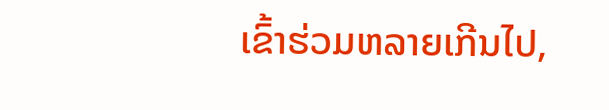ເຂົ້າຮ່ວມຫລາຍເກີນໄປ,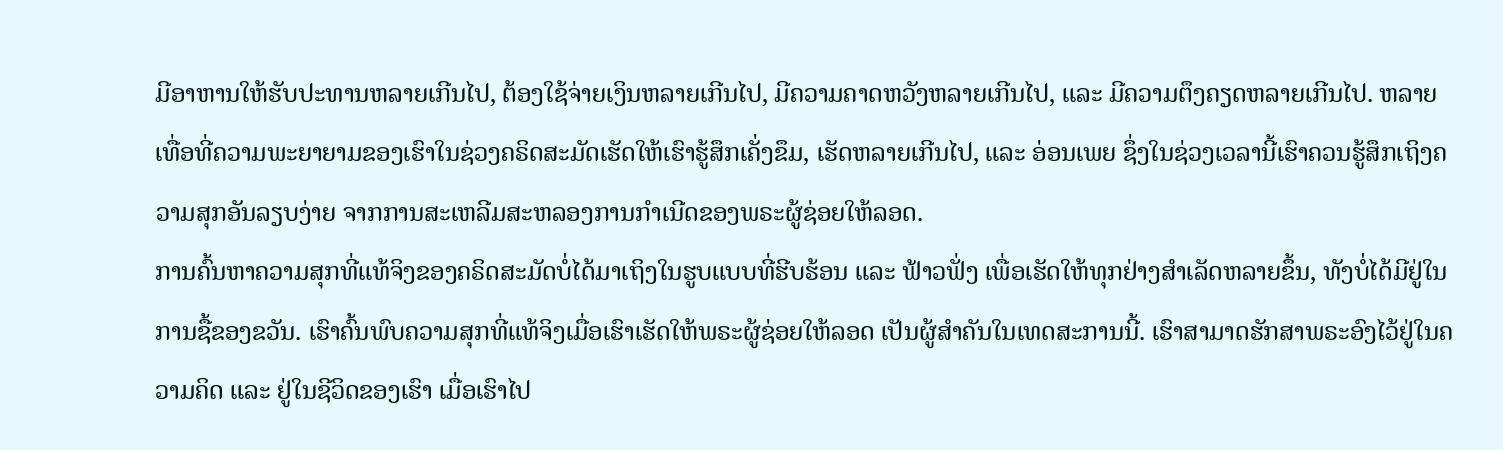ມີອາຫານໃຫ້ຮັບປະທານຫລາຍເກີນໄປ, ຕ້ອງໃຊ້ຈ່າຍເງິນຫລາຍເກີນໄປ, ມີຄວາມຄາດຫວັງຫລາຍເກີນໄປ, ແລະ ມີຄວາມຕຶງຄຽດຫລາຍເກີນໄປ. ຫລາຍເທື່ອທີ່ຄວາມພະຍາຍາມຂອງເຮົາໃນຊ່ວງຄຣິດສະມັດເຮັດໃຫ້ເຮົາຮູ້ສຶກເຄັ່ງຂຶມ, ເຮັດຫລາຍເກີນໄປ, ແລະ ອ່ອນເພຍ ຊຶ່ງໃນຊ່ວງເວລານີ້ເຮົາຄວນຮູ້ສຶກເຖິງຄວາມສຸກອັນລຽບງ່າຍ ຈາກການສະເຫລີມສະຫລອງການກຳເນີດຂອງພຣະຜູ້ຊ່ອຍໃຫ້ລອດ.
ການຄົ້ນຫາຄວາມສຸກທີ່ແທ້ຈິງຂອງຄຣິດສະມັດບໍ່ໄດ້ມາເຖິງໃນຮູບແບບທີ່ຮີບຮ້ອນ ແລະ ຟ້າວຟັ່ງ ເພື່ອເຮັດໃຫ້ທຸກຢ່າງສຳເລັດຫລາຍຂຶ້ນ, ທັງບໍ່ໄດ້ມີຢູ່ໃນການຊື້ຂອງຂວັນ. ເຮົາຄົ້ນພົບຄວາມສຸກທີ່ແທ້ຈິງເມື່ອເຮົາເຮັດໃຫ້ພຣະຜູ້ຊ່ອຍໃຫ້ລອດ ເປັນຜູ້ສຳຄັນໃນເທດສະການນີ້. ເຮົາສາມາດຮັກສາພຣະອົງໄວ້ຢູ່ໃນຄວາມຄິດ ແລະ ຢູ່ໃນຊີວິດຂອງເຮົາ ເມື່ອເຮົາໄປ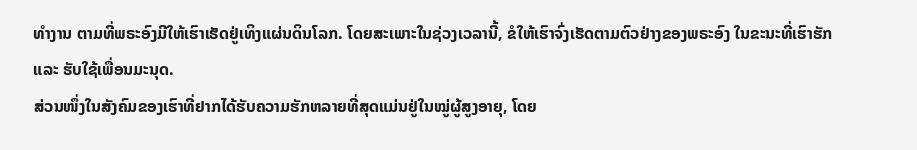ທຳງານ ຕາມທີ່ພຣະອົງມີໃຫ້ເຮົາເຮັດຢູ່ເທິງແຜ່ນດິນໂລກ. ໂດຍສະເພາະໃນຊ່ວງເວລານີ້, ຂໍໃຫ້ເຮົາຈົ່ງເຮັດຕາມຕົວຢ່າງຂອງພຣະອົງ ໃນຂະນະທີ່ເຮົາຮັກ ແລະ ຮັບໃຊ້ເພື່ອນມະນຸດ.
ສ່ວນໜຶ່ງໃນສັງຄົມຂອງເຮົາທີ່ຢາກໄດ້ຮັບຄວາມຮັກຫລາຍທີ່ສຸດແມ່ນຢູ່ໃນໝູ່ຜູ້ສູງອາຍຸ, ໂດຍ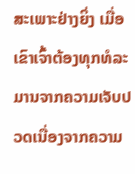ສະເພາະຢ່າງຍິ່ງ ເມື່ອເຂົາເຈົ້າຕ້ອງທຸກທໍລະມານຈາກຄວາມເຈັບປວດເນື່ອງຈາກຄວາມ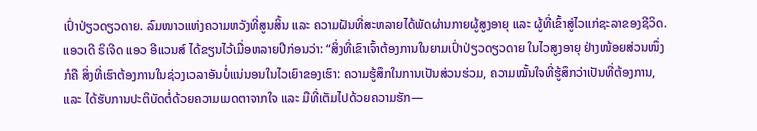ເປົ່າປ່ຽວດຽວດາຍ. ລົມໜາວແຫ່ງຄວາມຫວັງທີ່ສູນສິ້ນ ແລະ ຄວາມຝັນທີ່ສະຫລາຍໄດ້ພັດຜ່ານກາຍຜູ້ສູງອາຍຸ ແລະ ຜູ້ທີ່ເຂົ້າສູ່ໄວແກ່ຊະລາຂອງຊີວິດ.
ແອວເດີ ຣິເຈີດ ແອວ ອີແວນສ໌ ໄດ້ຂຽນໄວ້ເມື່ອຫລາຍປີກ່ອນວ່າ: “ສິ່ງທີ່ເຂົາເຈົ້າຕ້ອງການໃນຍາມເປົ່າປ່ຽວດຽວດາຍ ໃນໄວສູງອາຍຸ ຢ່າງໜ້ອຍສ່ວນໜຶ່ງກໍຄື ສິ່ງທີ່ເຮົາຕ້ອງການໃນຊ່ວງເວລາອັນບໍ່ແນ່ນອນໃນໄວເຍົາຂອງເຮົາ: ຄວາມຮູ້ສຶກໃນການເປັນສ່ວນຮ່ວມ, ຄວາມໝັ້ນໃຈທີ່ຮູ້ສຶກວ່າເປັນທີ່ຕ້ອງການ, ແລະ ໄດ້ຮັບການປະຕິບັດຕໍ່ດ້ວຍຄວາມເມດຕາຈາກໃຈ ແລະ ມືທີ່ເຕັມໄປດ້ວຍຄວາມຮັກ—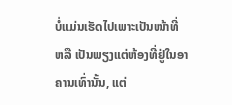ບໍ່ແມ່ນເຮັດໄປເພາະເປັນໜ້າທີ່ ຫລື ເປັນພຽງແຕ່ຫ້ອງທີ່ຢູ່ໃນອາຄານເທົ່ານັ້ນ, ແຕ່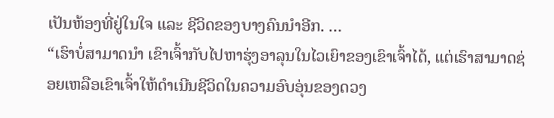ເປັນຫ້ອງທີ່ຢູ່ໃນໃຈ ແລະ ຊີວິດຂອງບາງຄົນນຳອີກ. …
“ເຮົາບໍ່ສາມາດນຳ ເຂົາເຈົ້າກັບໄປຫາຮຸ່ງອາລຸນໃນໄວເຍົາຂອງເຂົາເຈົ້າໄດ້, ແຕ່ເຮົາສາມາດຊ່ອຍເຫລືອເຂົາເຈົ້າໃຫ້ດຳເນີນຊີວິດໃນຄວາມອົບອຸ່ນຂອງດວງ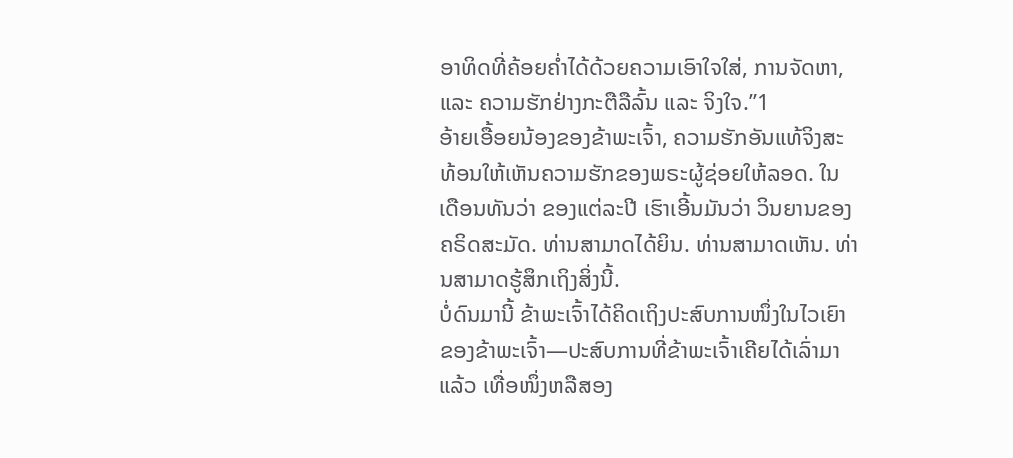ອາທິດທີ່ຄ້ອຍຄ່ຳໄດ້ດ້ວຍຄວາມເອົາໃຈໃສ່, ການຈັດຫາ, ແລະ ຄວາມຮັກຢ່າງກະຕືລືລົ້ນ ແລະ ຈິງໃຈ.”1
ອ້າຍເອື້ອຍນ້ອງຂອງຂ້າພະເຈົ້າ, ຄວາມຮັກອັນແທ້ຈິງສະທ້ອນໃຫ້ເຫັນຄວາມຮັກຂອງພຣະຜູ້ຊ່ອຍໃຫ້ລອດ. ໃນເດືອນທັນວ່າ ຂອງແຕ່ລະປີ ເຮົາເອີ້ນມັນວ່າ ວິນຍານຂອງຄຣິດສະມັດ. ທ່ານສາມາດໄດ້ຍິນ. ທ່ານສາມາດເຫັນ. ທ່ານສາມາດຮູ້ສຶກເຖິງສິ່ງນີ້.
ບໍ່ດົນມານີ້ ຂ້າພະເຈົ້າໄດ້ຄິດເຖິງປະສົບການໜຶ່ງໃນໄວເຍົາຂອງຂ້າພະເຈົ້າ—ປະສົບການທີ່ຂ້າພະເຈົ້າເຄີຍໄດ້ເລົ່າມາແລ້ວ ເທື່ອໜຶ່ງຫລືສອງ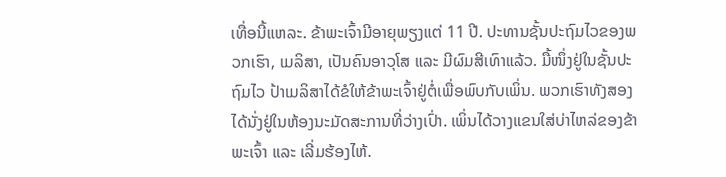ເທື່ອນີ້ແຫລະ. ຂ້າພະເຈົ້າມີອາຍຸພຽງແຕ່ 11 ປີ. ປະທານຊັ້ນປະຖົມໄວຂອງພວກເຮົາ, ເມລິສາ, ເປັນຄົນອາວຸໂສ ແລະ ມີຜົມສີເທົາແລ້ວ. ມື້ໜຶ່ງຢູ່ໃນຊັ້ນປະຖົມໄວ ປ້າເມລິສາໄດ້ຂໍໃຫ້ຂ້າພະເຈົ້າຢູ່ຕໍ່ເພື່ອພົບກັບເພິ່ນ. ພວກເຮົາທັງສອງໄດ້ນັ່ງຢູ່ໃນຫ້ອງນະມັດສະການທີ່ວ່າງເປົ່າ. ເພິ່ນໄດ້ວາງແຂນໃສ່ບ່າໄຫລ່ຂອງຂ້າພະເຈົ້າ ແລະ ເລີ່ມຮ້ອງໄຫ້.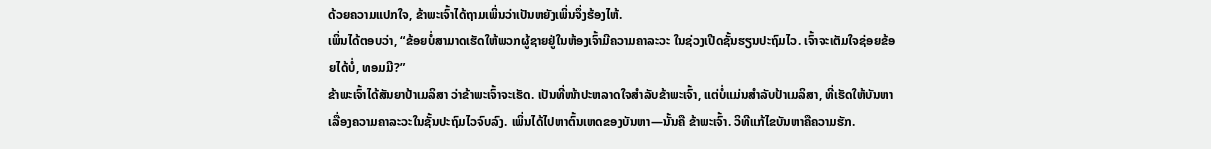ດ້ວຍຄວາມແປກໃຈ, ຂ້າພະເຈົ້າໄດ້ຖາມເພິ່ນວ່າເປັນຫຍັງເພິ່ນຈຶ່ງຮ້ອງໄຫ້.
ເພິ່ນໄດ້ຕອບວ່າ, “ຂ້ອຍບໍ່ສາມາດເຮັດໃຫ້ພວກຜູ້ຊາຍຢູ່ໃນຫ້ອງເຈົ້າມີຄວາມຄາລະວະ ໃນຊ່ວງເປີດຊັ້ນຮຽນປະຖົມໄວ. ເຈົ້າຈະເຕັມໃຈຊ່ອຍຂ້ອຍໄດ້ບໍ່, ທອມມີ?”
ຂ້າພະເຈົ້າໄດ້ສັນຍາປ້າເມລິສາ ວ່າຂ້າພະເຈົ້າຈະເຮັດ. ເປັນທີ່ໜ້າປະຫລາດໃຈສຳລັບຂ້າພະເຈົ້າ, ແຕ່ບໍ່ແມ່ນສຳລັບປ້າເມລິສາ, ທີ່ເຮັດໃຫ້ບັນຫາເລື່ອງຄວາມຄາລະວະໃນຊັ້ນປະຖົມໄວຈົບລົງ. ເພິ່ນໄດ້ໄປຫາຕົ້ນເຫດຂອງບັນຫາ—ນັ້ນຄື ຂ້າພະເຈົ້າ. ວິທີແກ້ໄຂບັນຫາຄືຄວາມຮັກ.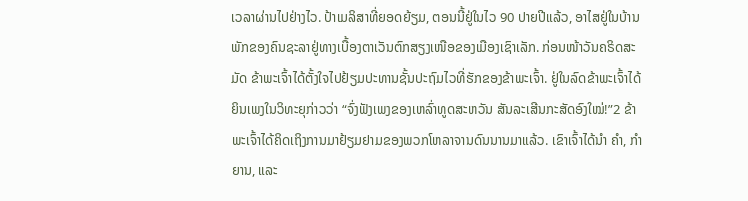ເວລາຜ່ານໄປຢ່າງໄວ. ປ້າເມລິສາທີ່ຍອດຍ້ຽມ, ຕອນນີ້ຢູ່ໃນໄວ 90 ປາຍປີແລ້ວ, ອາໄສຢູ່ໃນບ້ານພັກຂອງຄົນຊະລາຢູ່ທາງເບື້ອງຕາເວັນຕົກສຽງເໜືອຂອງເມືອງເຊົາເລັກ. ກ່ອນໜ້າວັນຄຣິດສະມັດ ຂ້າພະເຈົ້າໄດ້ຕັ້ງໃຈໄປຢ້ຽມປະທານຊັ້ນປະຖົມໄວທີ່ຮັກຂອງຂ້າພະເຈົ້າ. ຢູ່ໃນລົດຂ້າພະເຈົ້າໄດ້ຍິນເພງໃນວິທະຍຸກ່າວວ່າ “ຈົ່ງຟັງເພງຂອງເຫລົ່າທູດສະຫວັນ ສັນລະເສີນກະສັດອົງໃໝ່!”2 ຂ້າພະເຈົ້າໄດ້ຄິດເຖິງການມາຢ້ຽມຢາມຂອງພວກໂຫລາຈານດົນນານມາແລ້ວ. ເຂົາເຈົ້າໄດ້ນຳ ຄຳ, ກຳຍານ, ແລະ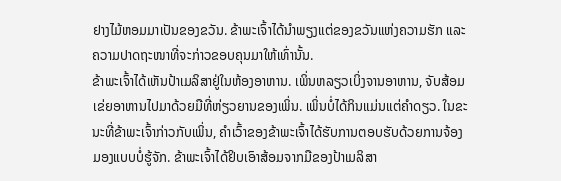ຢາງໄມ້ຫອມມາເປັນຂອງຂວັນ. ຂ້າພະເຈົ້າໄດ້ນຳພຽງແຕ່ຂອງຂວັນແຫ່ງຄວາມຮັກ ແລະ ຄວາມປາດຖະໜາທີ່ຈະກ່າວຂອບຄຸນມາໃຫ້ເທົ່ານັ້ນ.
ຂ້າພະເຈົ້າໄດ້ເຫັນປ້າເມລິສາຢູ່ໃນຫ້ອງອາຫານ. ເພິ່ນຫລຽວເບິ່ງຈານອາຫານ, ຈັບສ້ອມເຂ່ຍອາຫານໄປມາດ້ວຍມືທີ່ຫ່ຽວຍານຂອງເພິ່ນ. ເພິ່ນບໍ່ໄດ້ກິນແມ່ນແຕ່ຄຳດຽວ. ໃນຂະນະທີ່ຂ້າພະເຈົ້າກ່າວກັບເພິ່ນ, ຄຳເວົ້າຂອງຂ້າພະເຈົ້າໄດ້ຮັບການຕອບຮັບດ້ວຍການຈ້ອງມອງແບບບໍ່ຮູ້ຈັກ. ຂ້າພະເຈົ້າໄດ້ຢິບເອົາສ້ອມຈາກມືຂອງປ້າເມລິສາ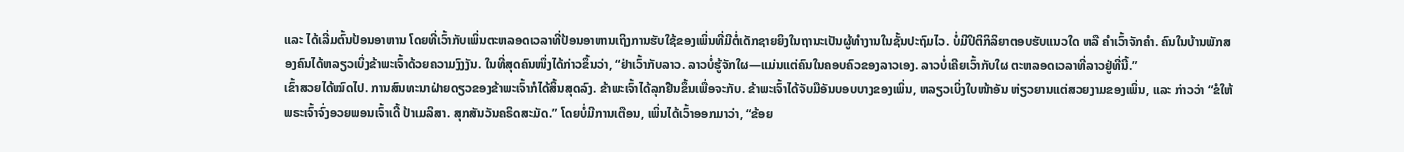ແລະ ໄດ້ເລີ່ມຕົ້ນປ້ອນອາຫານ ໂດຍທີ່ເວົ້າກັບເພິ່ນຕະຫລອດເວລາທີ່ປ້ອນອາຫານເຖິງການຮັບໃຊ້ຂອງເພິ່ນທີ່ມີຕໍ່ເດັກຊາຍຍິງໃນຖານະເປັນຜູ້ທຳງານໃນຊັ້ນປະຖົມໄວ. ບໍ່ມີປິຕິກິລິຍາຕອບຮັບແນວໃດ ຫລື ຄຳເວົ້າຈັກຄຳ. ຄົນໃນບ້ານພັກສອງຄົນໄດ້ຫລຽວເບິ່ງຂ້າພະເຈົ້າດ້ວຍຄວາມງົງງັນ. ໃນທີ່ສຸດຄົນໜຶ່ງໄດ້ກ່າວຂຶ້ນວ່າ, “ຢ່າເວົ້າກັບລາວ. ລາວບໍ່ຮູ້ຈັກໃຜ—ແມ່ນແຕ່ຄົນໃນຄອບຄົວຂອງລາວເອງ. ລາວບໍ່ເຄີຍເວົ້າກັບໃຜ ຕະຫລອດເວລາທີ່ລາວຢູ່ທີ່ນີ້.”
ເຂົ້າສວຍໄດ້ໝົດໄປ. ການສົນທະນາຝ່າຍດຽວຂອງຂ້າພະເຈົ້າກໍໄດ້ສິ້ນສຸດລົງ. ຂ້າພະເຈົ້າໄດ້ລຸກຢືນຂຶ້ນເພື່ອຈະກັບ. ຂ້າພະເຈົ້າໄດ້ຈັບມືອັນບອບບາງຂອງເພິ່ນ, ຫລຽວເບິ່ງໃບໜ້າອັນ ຫ່ຽວຍານແຕ່ສວຍງາມຂອງເພິ່ນ, ແລະ ກ່າວວ່າ “ຂໍໃຫ້ພຣະເຈົ້າຈົ່ງອວຍພອນເຈົ້າເດີ້ ປ້າເມລິສາ. ສຸກສັນວັນຄຣິດສະມັດ.” ໂດຍບໍ່ມີການເຕືອນ, ເພິ່ນໄດ້ເວົ້າອອກມາວ່າ, “ຂ້ອຍ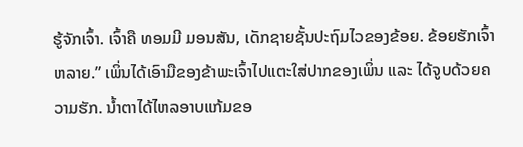ຮູ້ຈັກເຈົ້າ. ເຈົ້າຄື ທອມມີ ມອນສັນ, ເດັກຊາຍຊັ້ນປະຖົມໄວຂອງຂ້ອຍ. ຂ້ອຍຮັກເຈົ້າຫລາຍ.” ເພິ່ນໄດ້ເອົາມືຂອງຂ້າພະເຈົ້າໄປແຕະໃສ່ປາກຂອງເພິ່ນ ແລະ ໄດ້ຈູບດ້ວຍຄວາມຮັກ. ນ້ຳຕາໄດ້ໄຫລອາບແກ້ມຂອ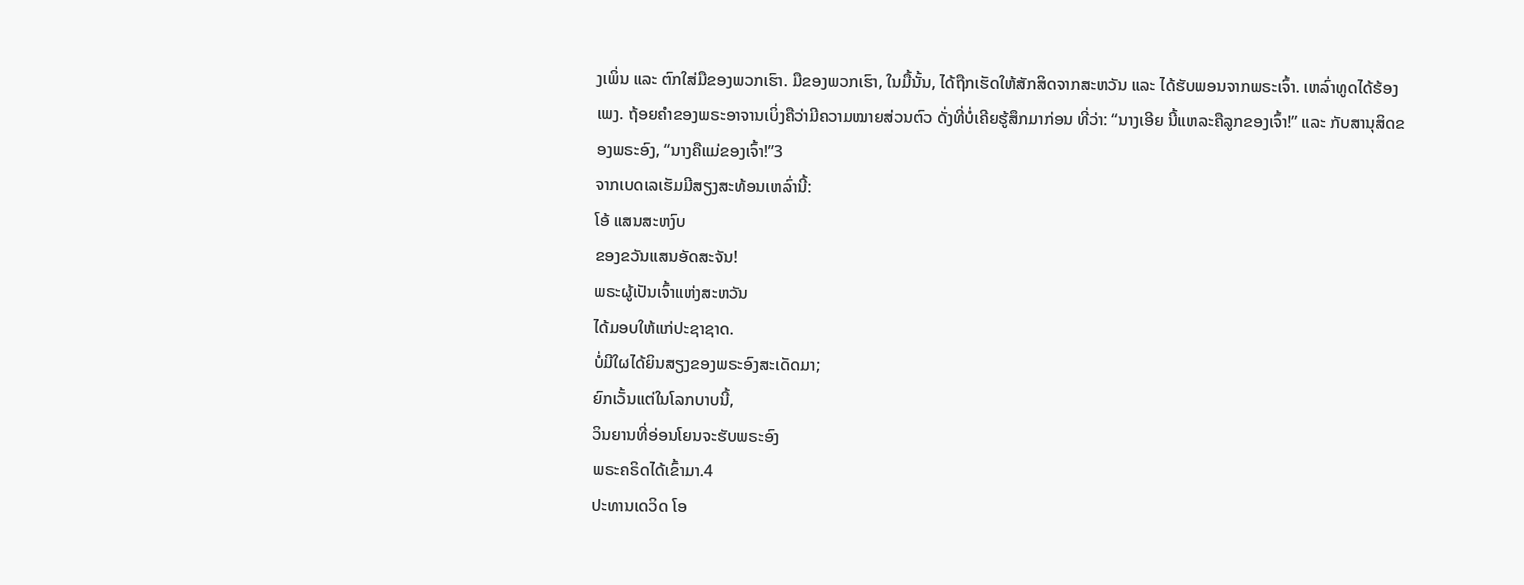ງເພິ່ນ ແລະ ຕົກໃສ່ມືຂອງພວກເຮົາ. ມືຂອງພວກເຮົາ, ໃນມື້ນັ້ນ, ໄດ້ຖືກເຮັດໃຫ້ສັກສິດຈາກສະຫວັນ ແລະ ໄດ້ຮັບພອນຈາກພຣະເຈົ້າ. ເຫລົ່າທູດໄດ້ຮ້ອງເພງ. ຖ້ອຍຄຳຂອງພຣະອາຈານເບິ່ງຄືວ່າມີຄວາມໝາຍສ່ວນຕົວ ດັ່ງທີ່ບໍ່ເຄີຍຮູ້ສຶກມາກ່ອນ ທີ່ວ່າ: “ນາງເອີຍ ນີ້ແຫລະຄືລູກຂອງເຈົ້າ!” ແລະ ກັບສານຸສິດຂອງພຣະອົງ, “ນາງຄືແມ່ຂອງເຈົ້າ!”3
ຈາກເບດເລເຮັມມີສຽງສະທ້ອນເຫລົ່ານີ້:
ໂອ້ ແສນສະຫງົບ
ຂອງຂວັນແສນອັດສະຈັນ!
ພຣະຜູ້ເປັນເຈົ້າແຫ່ງສະຫວັນ
ໄດ້ມອບໃຫ້ແກ່ປະຊາຊາດ.
ບໍ່ມີໃຜໄດ້ຍິນສຽງຂອງພຣະອົງສະເດັດມາ;
ຍົກເວັ້ນແຕ່ໃນໂລກບາບນີ້,
ວິນຍານທີ່ອ່ອນໂຍນຈະຮັບພຣະອົງ
ພຣະຄຣິດໄດ້ເຂົ້າມາ.4
ປະທານເດວິດ ໂອ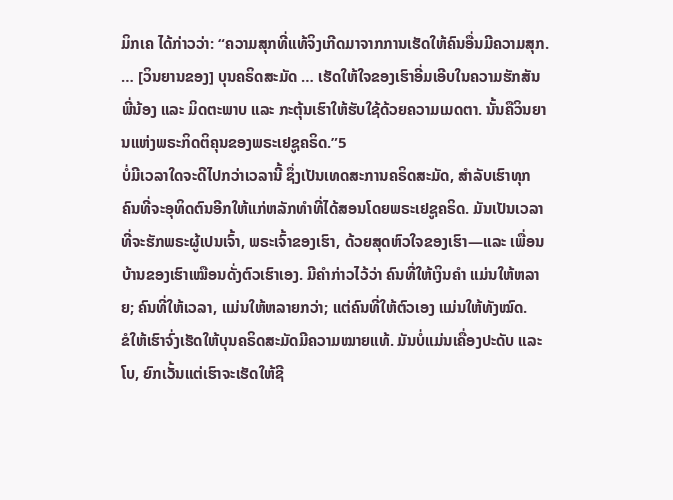ມິກເຄ ໄດ້ກ່າວວ່າ: “ຄວາມສຸກທີ່ແທ້ຈິງເກີດມາຈາກການເຮັດໃຫ້ຄົນອື່ນມີຄວາມສຸກ. … [ວິນຍານຂອງ] ບຸນຄຣິດສະມັດ … ເຮັດໃຫ້ໃຈຂອງເຮົາອີ່ມເອີບໃນຄວາມຮັກສັນພີ່ນ້ອງ ແລະ ມິດຕະພາບ ແລະ ກະຕຸ້ນເຮົາໃຫ້ຮັບໃຊ້ດ້ວຍຄວາມເມດຕາ. ນັ້ນຄືວິນຍານແຫ່ງພຣະກິດຕິຄຸນຂອງພຣະເຢຊູຄຣິດ.”5
ບໍ່ມີເວລາໃດຈະດີໄປກວ່າເວລານີ້ ຊຶ່ງເປັນເທດສະການຄຣິດສະມັດ, ສຳລັບເຮົາທຸກຄົນທີ່ຈະອຸທິດຕົນອີກໃຫ້ແກ່ຫລັກທຳທີ່ໄດ້ສອນໂດຍພຣະເຢຊູຄຣິດ. ມັນເປັນເວລາທີ່ຈະຮັກພຣະຜູ້ເປນເຈົ້າ, ພຣະເຈົ້າຂອງເຮົາ, ດ້ວຍສຸດຫົວໃຈຂອງເຮົາ—ແລະ ເພື່ອນບ້ານຂອງເຮົາເໝືອນດັ່ງຕົວເຮົາເອງ. ມີຄຳກ່າວໄວ້ວ່າ ຄົນທີ່ໃຫ້ເງິນຄຳ ແມ່ນໃຫ້ຫລາຍ; ຄົນທີ່ໃຫ້ເວລາ, ແມ່ນໃຫ້ຫລາຍກວ່າ; ແຕ່ຄົນທີ່ໃຫ້ຕົວເອງ ແມ່ນໃຫ້ທັງໝົດ.
ຂໍໃຫ້ເຮົາຈົ່ງເຮັດໃຫ້ບຸນຄຣິດສະມັດມີຄວາມໝາຍແທ້. ມັນບໍ່ແມ່ນເຄື່ອງປະດັບ ແລະ ໂບ, ຍົກເວັ້ນແຕ່ເຮົາຈະເຮັດໃຫ້ຊີ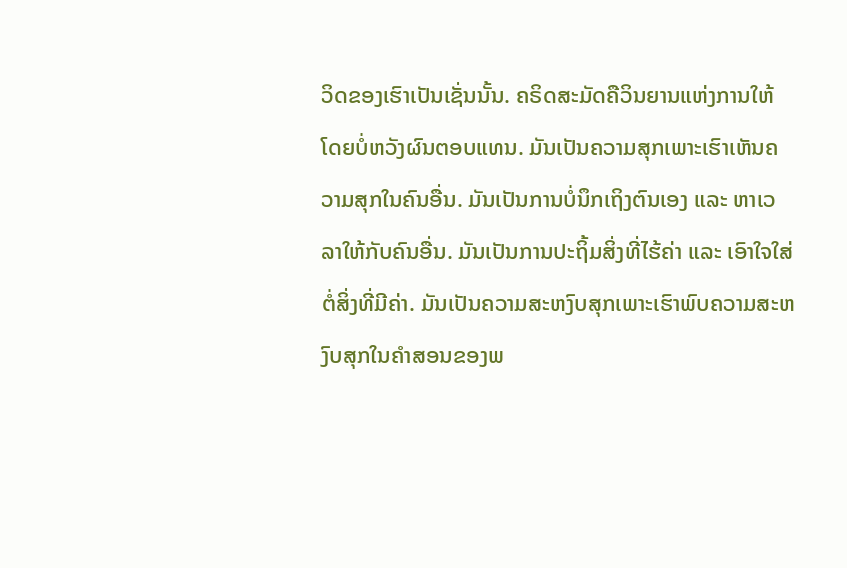ວິດຂອງເຮົາເປັນເຊັ່ນນັ້ນ. ຄຣິດສະມັດຄືວິນຍານແຫ່ງການໃຫ້ ໂດຍບໍ່ຫວັງຜົນຕອບແທນ. ມັນເປັນຄວາມສຸກເພາະເຮົາເຫັນຄວາມສຸກໃນຄົນອື່ນ. ມັນເປັນການບໍ່ນຶກເຖິງຕົນເອງ ແລະ ຫາເວລາໃຫ້ກັບຄົນອື່ນ. ມັນເປັນການປະຖິ້ມສິ່ງທີ່ໄຮ້ຄ່າ ແລະ ເອົາໃຈໃສ່ຕໍ່ສິ່ງທີ່ມີຄ່າ. ມັນເປັນຄວາມສະຫງົບສຸກເພາະເຮົາພົບຄວາມສະຫງົບສຸກໃນຄຳສອນຂອງພ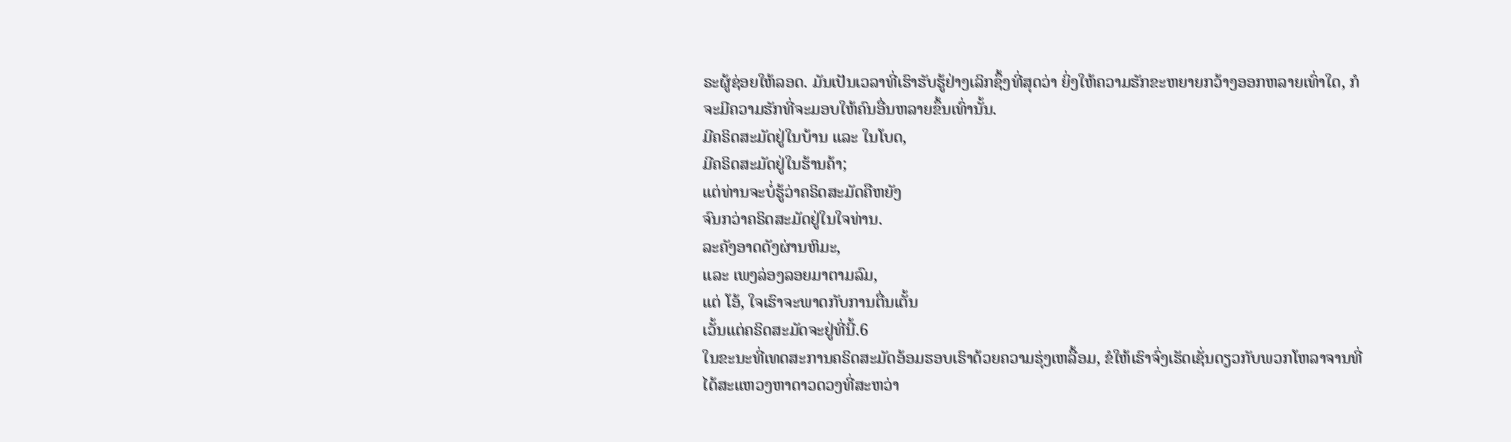ຣະຜູ້ຊ່ອຍໃຫ້ລອດ. ມັນເປັນເວລາທີ່ເຮົາຮັບຮູ້ຢ່າງເລິກຊຶ້ງທີ່ສຸດວ່າ ຍິ່ງໃຫ້ຄວາມຮັກຂະຫຍາຍກວ້າງອອກຫລາຍເທົ່າໃດ, ກໍຈະມີຄວາມຮັກທີ່ຈະມອບໃຫ້ຄົນອື່ນຫລາຍຂຶ້ນເທົ່ານັ້ນ.
ມີຄຣິດສະມັດຢູ່ໃນບ້ານ ແລະ ໃນໂບດ,
ມີຄຣິດສະມັດຢູ່ໃນຮ້ານຄ້າ;
ແຕ່ທ່ານຈະບໍ່ຮູ້ວ່າຄຣິດສະມັດຄືຫຍັງ
ຈົນກວ່າຄຣິດສະມັດຢູ່ໃນໃຈທ່ານ.
ລະຄັງອາດດັງຜ່ານຫິມະ,
ແລະ ເພງລ່ອງລອຍມາຕາມລົມ,
ແຕ່ ໂອ້, ໃຈເຮົາຈະພາດກັບການຕື່ນເຕັ້ນ
ເວັ້ນແຕ່ຄຣິດສະມັດຈະຢູ່ທີ່ນີ້.6
ໃນຂະນະທີ່ເທດສະການຄຣິດສະມັດອ້ອມຮອບເຮົາດ້ວຍຄວາມຮຸ່ງເຫລື້ອມ, ຂໍໃຫ້ເຮົາຈົ່ງເຮັດເຊັ່ນດຽວກັບພວກໂຫລາຈານທີ່ໄດ້ສະແຫວງຫາດາວດວງທີ່ສະຫວ່າ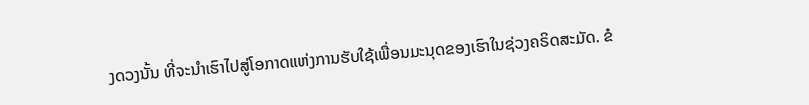ງດວງນັ້ນ ທີ່ຈະນຳເຮົາໄປສູ່ໂອກາດແຫ່ງການຮັບໃຊ້ເພື່ອນມະນຸດຂອງເຮົາໃນຊ່ວງຄຣິດສະມັດ. ຂໍ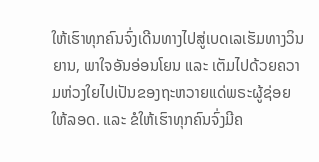ໃຫ້ເຮົາທຸກຄົນຈົ່ງເດີນທາງໄປສູ່ເບດເລເຮັມທາງວິນຍານ, ພາໃຈອັນອ່ອນໂຍນ ແລະ ເຕັມໄປດ້ວຍຄວາມຫ່ວງໃຍໄປເປັນຂອງຖະຫວາຍແດ່ພຣະຜູ້ຊ່ອຍໃຫ້ລອດ. ແລະ ຂໍໃຫ້ເຮົາທຸກຄົນຈົ່ງມີຄ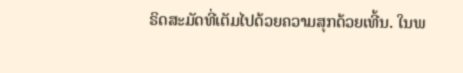ຣິດສະມັດທີ່ເຕັມໄປດ້ວຍຄວາມສຸກດ້ວຍເທີ້ນ. ໃນພ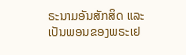ຣະນາມອັນສັກສິດ ແລະ ເປັນພອນຂອງພຣະເຢ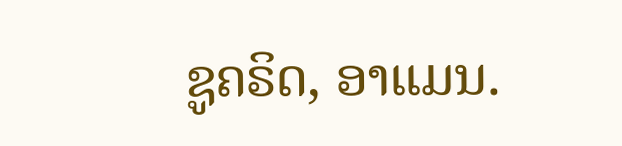ຊູຄຣິດ, ອາແມນ.